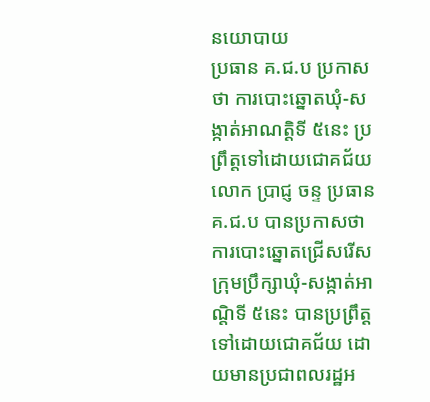នយោបាយ
ប្រធាន គ.ជ.ប ប្រកាសថា ការបោះឆ្នោតឃុំ-សង្កាត់អាណត្តិទី ៥នេះ ប្រព្រឹត្តទៅដោយជោគជ័យ
លោក ប្រាជ្ញ ចន្ទ ប្រធាន គ.ជ.ប បានប្រកាសថា ការបោះឆ្នោតជ្រើសរើស ក្រុមប្រឹក្សាឃុំ-សង្កាត់អាណ្តិទី ៥នេះ បានប្រព្រឹត្តទៅដោយជោគជ័យ ដោយមានប្រជាពលរដ្ឋអ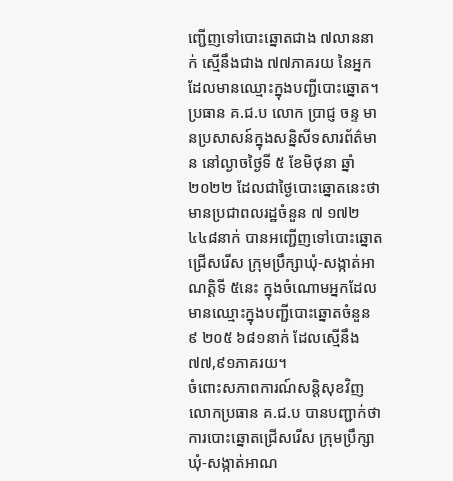ញ្ជើញទៅបោះឆ្នោតជាង ៧លាននាក់ ស្មើនឹងជាង ៧៧ភាគរយ នៃអ្នកដែលមានឈ្មោះក្នុងបញ្ជីបោះឆ្នោត។
ប្រធាន គ.ជ.ប លោក ប្រាជ្ញ ចន្ទ មានប្រសាសន៍ក្នុងសន្និសីទសារព័ត៌មាន នៅល្ងាចថ្ងៃទី ៥ ខែមិថុនា ឆ្នាំ ២០២២ ដែលជាថ្ងៃបោះឆ្នោតនេះថា មានប្រជាពលរដ្ឋចំនួន ៧ ១៧២ ៤៤៨នាក់ បានអញ្ជើញទៅបោះឆ្នោតជ្រើសរើស ក្រុមប្រឹក្សាឃុំ-សង្កាត់អាណត្តិទី ៥នេះ ក្នុងចំណោមអ្នកដែលមានឈ្មោះក្នុងបញ្ជីបោះឆ្នោតចំនួន ៩ ២០៥ ៦៨១នាក់ ដែលស្មើនឹង ៧៧,៩១ភាគរយ។
ចំពោះសភាពការណ៍សន្តិសុខវិញ លោកប្រធាន គ.ជ.ប បានបញ្ជាក់ថា ការបោះឆ្នោតជ្រើសរើស ក្រុមប្រឹក្សាឃុំ-សង្កាត់អាណ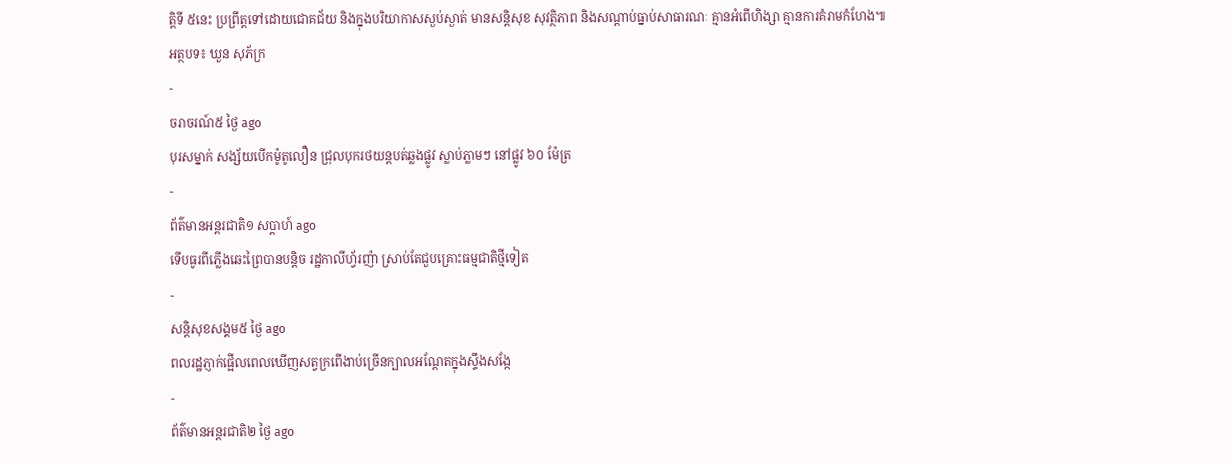ត្តិទី ៥នេះ ប្រព្រឹត្តទៅដោយជោគជ័យ និងក្នុងបរិយាកាសស្ងប់ស្ងាត់ មានសន្តិសុខ សុវត្ថិភាព និងសណ្ដាប់ធ្នាប់សាធារណៈ គ្មានអំពើហិង្សា គ្មានការគំរាមកំហែង៕
អត្ថបទ៖ ឃួន សុភ័ក្រ
-
ចរាចរណ៍៥ ថ្ងៃ ago
បុរសម្នាក់ សង្ស័យបើកម៉ូតូលឿន ជ្រុលបុករថយន្តបត់ឆ្លងផ្លូវ ស្លាប់ភ្លាមៗ នៅផ្លូវ ៦០ ម៉ែត្រ
-
ព័ត៌មានអន្ដរជាតិ១ សប្តាហ៍ ago
ទើបធូរពីភ្លើងឆេះព្រៃបានបន្តិច រដ្ឋកាលីហ្វ័រញ៉ា ស្រាប់តែជួបគ្រោះធម្មជាតិថ្មីទៀត
-
សន្តិសុខសង្គម៥ ថ្ងៃ ago
ពលរដ្ឋភ្ញាក់ផ្អើលពេលឃើញសត្វក្រពើងាប់ច្រើនក្បាលអណ្ដែតក្នុងស្ទឹងសង្កែ
-
ព័ត៌មានអន្ដរជាតិ២ ថ្ងៃ ago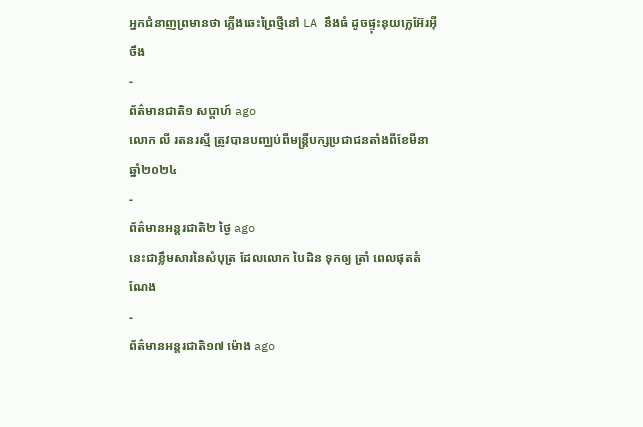អ្នកជំនាញព្រមានថា ភ្លើងឆេះព្រៃថ្មីនៅ LA នឹងធំ ដូចផ្ទុះនុយក្លេអ៊ែរអ៊ីចឹង
-
ព័ត៌មានជាតិ១ សប្តាហ៍ ago
លោក លី រតនរស្មី ត្រូវបានបញ្ឈប់ពីមន្ត្រីបក្សប្រជាជនតាំងពីខែមីនា ឆ្នាំ២០២៤
-
ព័ត៌មានអន្ដរជាតិ២ ថ្ងៃ ago
នេះជាខ្លឹមសារនៃសំបុត្រ ដែលលោក បៃដិន ទុកឲ្យ ត្រាំ ពេលផុតតំណែង
-
ព័ត៌មានអន្ដរជាតិ១៧ ម៉ោង ago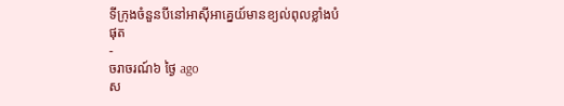ទីក្រុងចំនួនបីនៅអាស៊ីអាគ្នេយ៍មានខ្យល់ពុលខ្លាំងបំផុត
-
ចរាចរណ៍៦ ថ្ងៃ ago
ស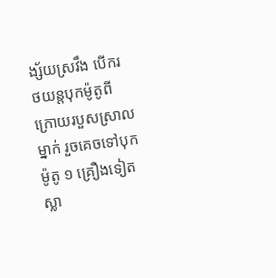ង្ស័យស្រវឹង បើករថយន្តបុកម៉ូតូពីក្រោយរបួសស្រាលម្នាក់ រួចគេចទៅបុកម៉ូតូ ១ គ្រឿងទៀត ស្លា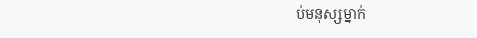ប់មនុស្សម្នាក់